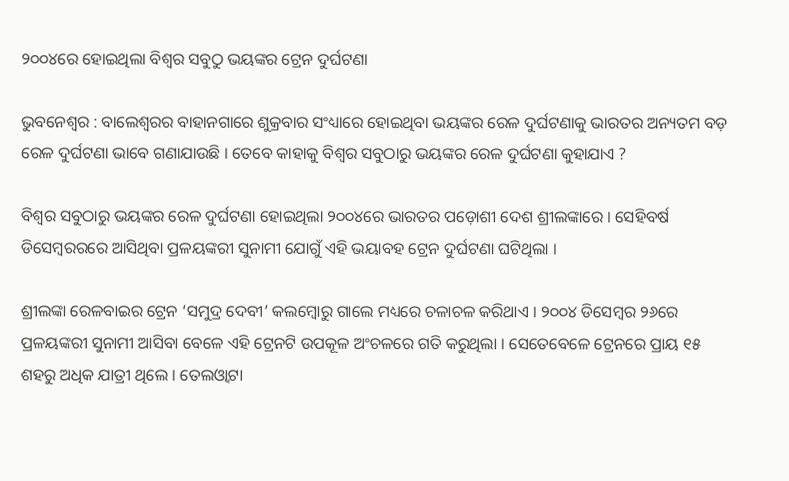୨୦୦୪ରେ ହୋଇଥିଲା ବିଶ୍ବର ସବୁଠୁ ଭୟଙ୍କର ଟ୍ରେନ ଦୁର୍ଘଟଣା

ଭୁବନେଶ୍ବର : ବାଲେଶ୍ବରର ବାହାନଗାରେ ଶୁକ୍ରବାର ସଂଧ୍ୟାରେ ହୋଇଥିବା ଭୟଙ୍କର ରେଳ ଦୁର୍ଘଟଣାକୁ ଭାରତର ଅନ୍ୟତମ ବଡ଼ ରେଳ ଦୁର୍ଘଟଣା ଭାବେ ଗଣାଯାଉଛି । ତେବେ କାହାକୁ ବିଶ୍ବର ସବୁଠାରୁ ଭୟଙ୍କର ରେଳ ଦୁର୍ଘଟଣା କୁହାଯାଏ ?

ବିଶ୍ବର ସବୁଠାରୁ ଭୟଙ୍କର ରେଳ ଦୁର୍ଘଟଣା ହୋଇଥିଲା ୨୦୦୪ରେ ଭାରତର ପଡ଼ୋଶୀ ଦେଶ ଶ୍ରୀଲଙ୍କାରେ । ସେହିବର୍ଷ ଡିସେମ୍ବରରରେ ଆସିଥିବା ପ୍ରଳୟଙ୍କରୀ ସୁନାମୀ ଯୋଗୁଁ ଏହି ଭୟାବହ ଟ୍ରେନ ଦୁର୍ଘଟଣା ଘଟିଥିଲା ।

ଶ୍ରୀଲଙ୍କା ରେଳବାଇର ଟ୍ରେନ ‘ସମୁଦ୍ର ଦେବୀ’ କଲମ୍ବୋରୁ ଗାଲେ ମଧ୍ୟରେ ଚଳାଚଳ କରିଥାଏ । ୨୦୦୪ ଡିସେମ୍ବର ୨୬ରେ ପ୍ରଳୟଙ୍କରୀ ସୁନାମୀ ଆସିବା ବେଳେ ଏହି ଟ୍ରେନଟି ଉପକୂଳ ଅଂଚଳରେ ଗତି କରୁଥିଲା । ସେତେବେଳେ ଟ୍ରେନରେ ପ୍ରାୟ ୧୫ ଶହରୁ ଅଧିକ ଯାତ୍ରୀ ଥିଲେ । ତେଲଓ୍ବାଟା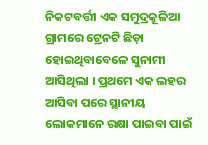ନିକଟବର୍ତ୍ତୀ ଏକ ସମୁଦ୍ରକୂଳିଆ ଗ୍ରାମରେ ଟ୍ରେନଟି ଛିଡ଼ା ହୋଇଥିବାବେଳେ ସୁନାମୀ ଆସିଥିଲା । ପ୍ରଥମେ ଏକ ଲହର ଆସିବା ପରେ ସ୍ଥାନୀୟ ଲୋକମାନେ ରକ୍ଷା ପାଇବା ପାଇଁ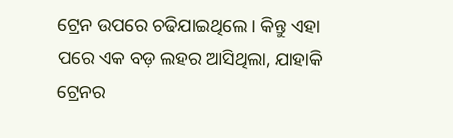ଟ୍ରେନ ଉପରେ ଚଢିଯାଇଥିଲେ । କିନ୍ତୁ ଏହା ପରେ ଏକ ବଡ଼ ଲହର ଆସିଥିଲା, ଯାହାକି ଟ୍ରେନର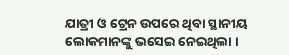ଯାତ୍ରୀ ଓ ଟ୍ରେନ ଉପରେ ଥିବା ସ୍ଥାନୀୟ ଲୋକମାନଙ୍କୁ ଭସେଇ ନେଇଥିଲା ।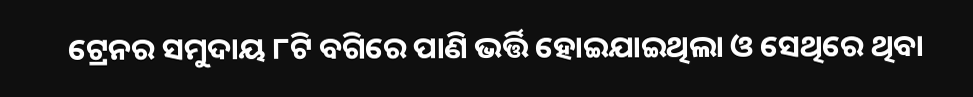ଟ୍ରେନର ସମୁଦାୟ ୮ଟି ବଗିରେ ପାଣି ଭର୍ତ୍ତି ହୋଇଯାଇଥିଲା ଓ ସେଥିରେ ଥିବା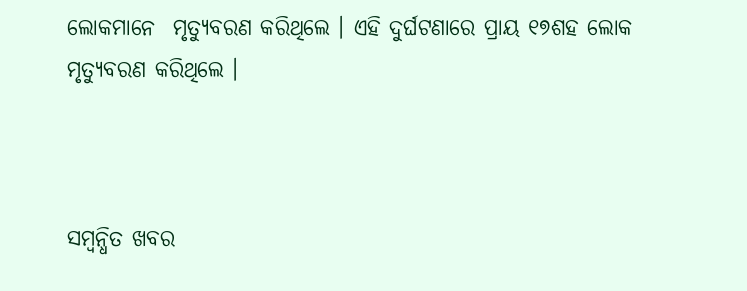ଲୋକମାନେ  ମୃତ୍ୟୁବରଣ କରିଥିଲେ । ଏହି ଦୁର୍ଘଟଣାରେ ପ୍ରାୟ ୧୭ଶହ ଲୋକ ମୃତ୍ୟୁବରଣ କରିଥିଲେ ।



ସମ୍ବନ୍ଧିତ ଖବର